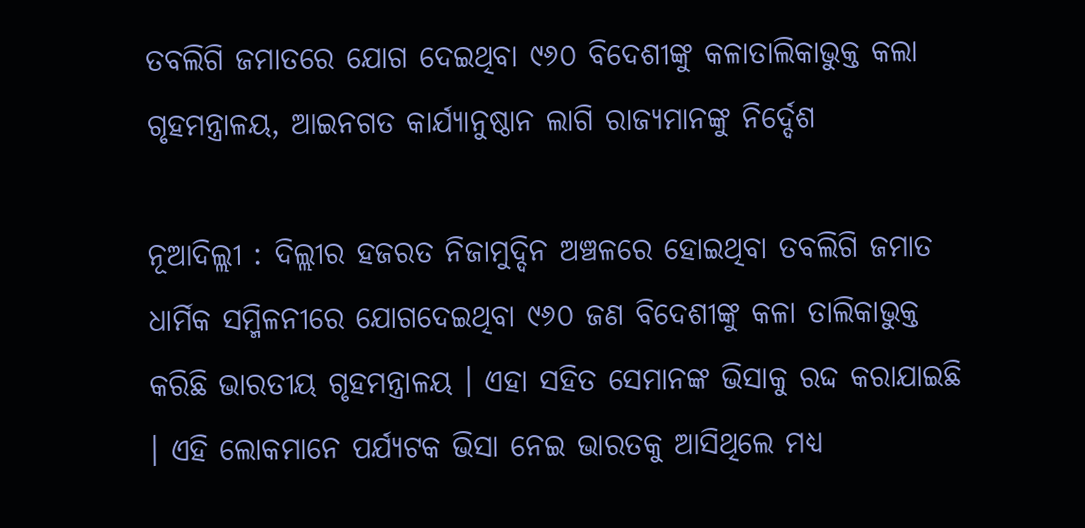ତବଲିଗି ଜମାତରେ ଯୋଗ ଦେଇଥିବା ୯୬୦ ବିଦେଶୀଙ୍କୁ କଳାତାଲିକାଭୁକ୍ତ କଲା ଗୃହମନ୍ତ୍ରାଳୟ, ଆଇନଗତ କାର୍ଯ୍ୟାନୁଷ୍ଠାନ ଲାଗି ରାଜ୍ୟମାନଙ୍କୁ ନିର୍ଦ୍ଦେଶ

ନୂଆଦିଲ୍ଲୀ : ଦିଲ୍ଲୀର ହଜରତ ନିଜାମୁଦ୍ଦିନ ଅଞ୍ଚଳରେ ହୋଇଥିବା ତବଲିଗି ଜମାତ ଧାର୍ମିକ ସମ୍ମିଳନୀରେ ଯୋଗଦେଇଥିବା ୯୬୦ ଜଣ ବିଦେଶୀଙ୍କୁ କଳା ତାଲିକାଭୁକ୍ତ କରିଛି ଭାରତୀୟ ଗୃହମନ୍ତ୍ରାଳୟ । ଏହା ସହିତ ସେମାନଙ୍କ ଭିସାକୁ ରଦ୍ଦ କରାଯାଇଛି । ଏହି ଲୋକମାନେ ପର୍ଯ୍ୟଟକ ଭିସା ନେଇ ଭାରତକୁ ଆସିଥିଲେ ମଧ୍ୟ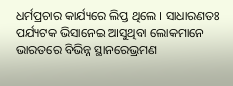ଧର୍ମପ୍ରଚାର କାର୍ଯ୍ୟରେ ଲିପ୍ତ ଥିଲେ । ସାଧାରଣତଃ ପର୍ଯ୍ୟଟକ ଭିସାନେଇ ଆସୁଥିବା ଲୋକମାନେ ଭାରତରେ ବିଭିନ୍ନ ସ୍ଥାନରେଭ୍ରମଣ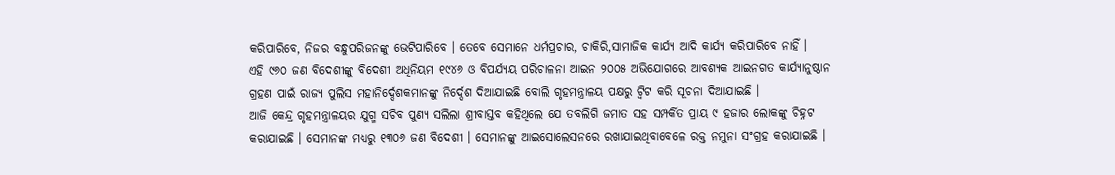କରିପାରିବେ, ନିଜର ବନ୍ଧୁପରିଜନଙ୍କୁ ଭେଟିପାରିବେ । ତେବେ ସେମାନେ ଧର୍ମପ୍ରଚାର, ଚାକିରି,ସାମାଜିକ କାର୍ଯ୍ୟ ଆଦି କାର୍ଯ୍ୟ କରିପାରିବେ ନାହିଁ ।
ଏହି ୯୬୦ ଜଣ ବିଦେଶୀଙ୍କୁ ବିଦେଶୀ ଅଧିନିୟମ ୧୯୪୬ ଓ ବିପର୍ଯ୍ୟୟ ପରିଚାଳନା ଆଇନ ୨୦୦୫ ଅଭିଯୋଗରେ ଆବଶ୍ୟକ ଆଇନଗତ କାର୍ଯ୍ୟାନୁଷ୍ଠାନ ଗ୍ରହଣ ପାଇଁ ରାଜ୍ୟ ପୁଲିସ ମହାନିର୍ଦ୍ଦେଶକମାନଙ୍କୁ ନିର୍ଦ୍ଦେଶ ଦିଆଯାଇଛି ବୋଲି ଗୃହମନ୍ତ୍ରାଳୟ ପକ୍ଷରୁ ଟ୍ୱିଟ କରି ସୂଚନା ଦିଆଯାଇଛି ।
ଆଜି କେନ୍ଦ୍ର ଗୃହମନ୍ତ୍ରାଳୟର ଯୁଗ୍ମ ସଚିବ ପୁଣ୍ୟ ସଲିଲା ଶ୍ରୀବାସ୍ତବ କହିଥିଲେ ଯେ ତବଲିଗି ଜମାତ ସହ ସମ୍ପର୍କିତ ପ୍ରାୟ ୯ ହଜାର ଲୋକଙ୍କୁ ଚିହ୍ନଟ କରାଯାଇଛି । ସେମାନଙ୍କ ମଧ୍ୟରୁ ୧୩୦୬ ଜଣ ବିଦେଶୀ । ସେମାନଙ୍କୁ ଆଇସୋଲେସନରେ ରଖାଯାଇଥିବାବେଳେ ରକ୍ତ ନମୁନା ସଂଗ୍ରହ କରାଯାଇଛି ।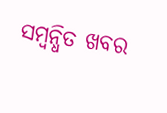ସମ୍ବନ୍ଧିତ ଖବର